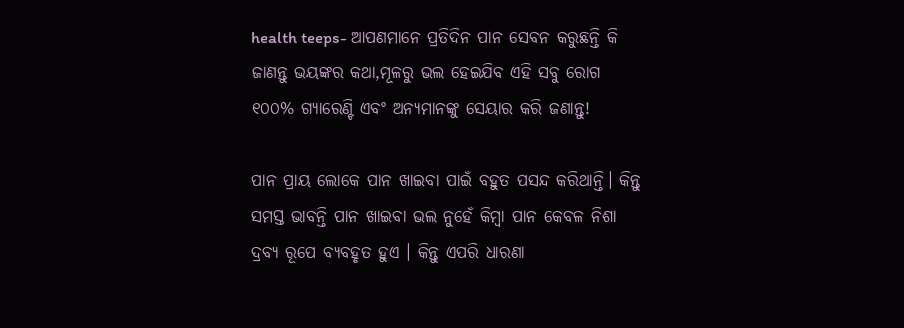health teeps- ଆପଣମାନେ ପ୍ରତିଦିନ ପାନ ସେବନ କରୁଛନ୍ତି କି ଜାଣନ୍ତୁ ଭୟଙ୍କର କଥା,ମୂଳରୁ ଭଲ ହେଇଯିବ ଏହି ସବୁ ରୋଗ ୧୦୦% ଗ୍ୟାରେଣ୍ଟି ଏବଂ ଅନ୍ୟମାନଙ୍କୁ ସେୟାର କରି ଜଣାନ୍ତୁ!

ପାନ ପ୍ରାୟ ଲୋକେ ପାନ ଖାଇବା ପାଇଁ ବହୁତ ପସନ୍ଦ କରିଥାନ୍ତି। କିନ୍ତୁ ସମସ୍ତ ଭାବନ୍ତି ପାନ ଖାଇବା ଭଲ ନୁହେଁ କିମ୍ବା ପାନ କେବଳ ନିଶା ଦ୍ରବ୍ୟ ରୂପେ ବ୍ୟବହୃତ ହୁଏ । କିନ୍ତୁ ଏପରି ଧାରଣା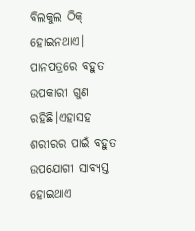ବିଲକୁଲ ଠିକ୍ ହୋଇନଥାଏ। ପାନପତ୍ରରେ ବହୁତ ଉପକାରୀ ଗୁଣ ରହିଛି।ଏହାସହ ଶରୀରର ପାଇଁ ବହୁତ ଉପଯୋଗୀ ସାବ୍ୟସ୍ତ ହୋଇଥାଏ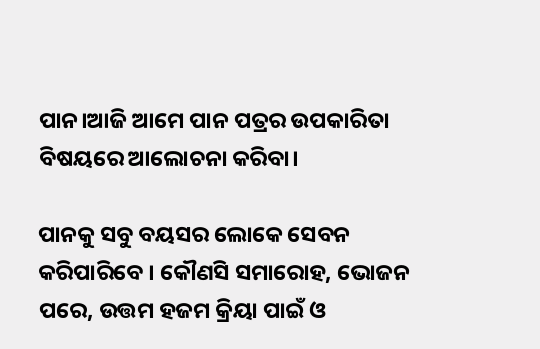ପାନ।ଆଜି ଆମେ ପାନ ପତ୍ରର ଉପକାରିତା ବିଷୟରେ ଆଲୋଚନା କରିବା।

ପାନକୁ ସବୁ ବୟସର ଲୋକେ ସେବନ କରିପାରିବେ । କୌଣସି ସମାରୋହ, ଭୋଜନ ପରେ, ଉତ୍ତମ ହଜମ କ୍ରିୟା ପାଇଁ ଓ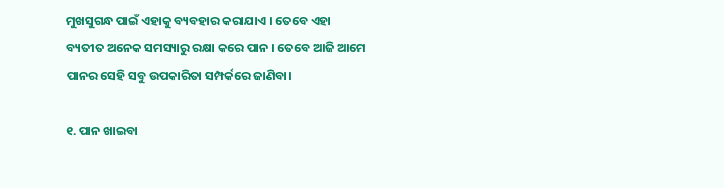ମୁଖସୁଗନ୍ଧ ପାଇଁ ଏହାକୁ ବ୍ୟବହାର କରାଯାଏ । ତେବେ ଏହା ବ୍ୟତୀତ ଅନେକ ସମସ୍ୟାରୁ ରକ୍ଷା କରେ ପାନ । ତେବେ ଆଜି ଆମେ ପାନର ସେହି ସବୁ ଉପକାରିତା ସମ୍ପର୍କରେ ଜାଣିବା।

୧. ପାନ ଖାଇବା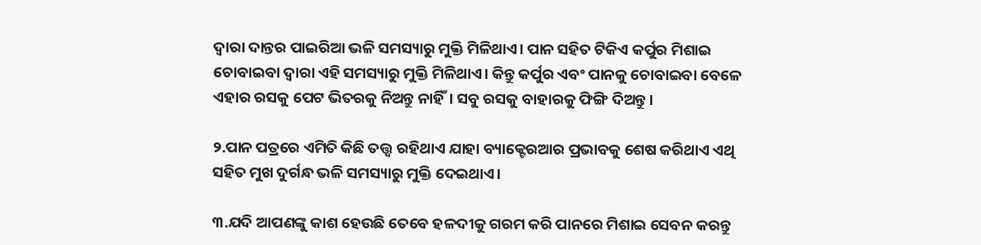ଦ୍ଵାରା ଦାନ୍ତର ପାଇରିଆ ଭଳି ସମସ୍ୟାରୁ ମୁକ୍ତି ମିଳିଥାଏ। ପାନ ସହିତ ଟିକିଏ କର୍ପୁର ମିଶାଇ ଚୋବାଇବା ଦ୍ୱାରା ଏହି ସମସ୍ୟାରୁ ମୁକ୍ତି ମିଳିଥାଏ। କିନ୍ତୁ କର୍ପୁର ଏବଂ ପାନକୁ ଚୋବାଇବା ବେଳେ ଏହାର ରସକୁ ପେଟ ଭିତରକୁ ନିଅନ୍ତୁ ନାହିଁ। ସବୁ ରସକୁ ବାହାରକୁ ଫିଙ୍ଗି ଦିଅନ୍ତୁ।

୨.ପାନ ପତ୍ରରେ ଏମିତି କିଛି ତତ୍ତ୍ଵ ରହିଥାଏ ଯାହା ବ୍ୟାକ୍ଟେରଆର ପ୍ରଭାବକୁ ଶେଷ କରିଥାଏ ଏଥି ସହିତ ମୁଖ ଦୁର୍ଗନ୍ଧ ଭଳି ସମସ୍ୟାରୁ ମୁକ୍ତି ଦେଇଥାଏ।

୩.ଯଦି ଆପଣଙ୍କୁ କାଶ ହେଉଛି ତେବେ ହଳଦୀକୁ ଗରମ କରି ପାନରେ ମିଶାଇ ସେବନ କରନ୍ତୁ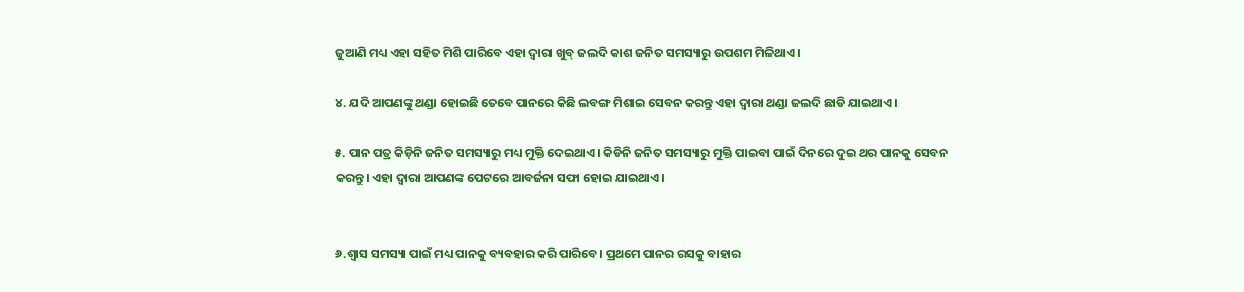ଜୁଆଣି ମଧ୍ୟ ଏହା ସହିତ ମିଶି ପାରିବେ ଏହା ଦ୍ୱାରା ଖୁବ୍ ଜଲଦି କାଶ ଜନିତ ସମସ୍ୟାରୁ ଉପଶମ ମିଳିଥାଏ।

୪. ଯଦି ଆପଣଙ୍କୁ ଥଣ୍ଡା ହୋଇଛି ତେବେ ପାନରେ କିଛି ଲବଙ୍ଗ ମିଶାଇ ସେବନ କରନ୍ତୁ ଏହା ଦ୍ୱାରା ଥଣ୍ଡା ଜଲଦି ଛାଡି ଯାଇଥାଏ।

୫. ପାନ ପତ୍ର କିଡ଼ିନି ଜନିତ ସମସ୍ୟାରୁ ମଧ୍ୟ ମୁକ୍ତି ଦେଇଥାଏ। କିଡିନି ଜନିତ ସମସ୍ୟାରୁ ମୁକ୍ତି ପାଇବା ପାଇଁ ଦିନରେ ଦୁଇ ଥର ପାନକୁ ସେବନ କରନ୍ତୁ। ଏହା ଦ୍ୱାରା ଆପଣଙ୍କ ପେଟରେ ଆବର୍ଜନା ସଫା ହୋଇ ଯାଇଥାଏ।


୬.ଶ୍ୱାସ ସମସ୍ୟା ପାଇଁ ମଧ୍ୟ ପାନକୁ ବ୍ୟବହାର କରି ପାରିବେ। ପ୍ରଥମେ ପାନର ରସକୁ ବାହାର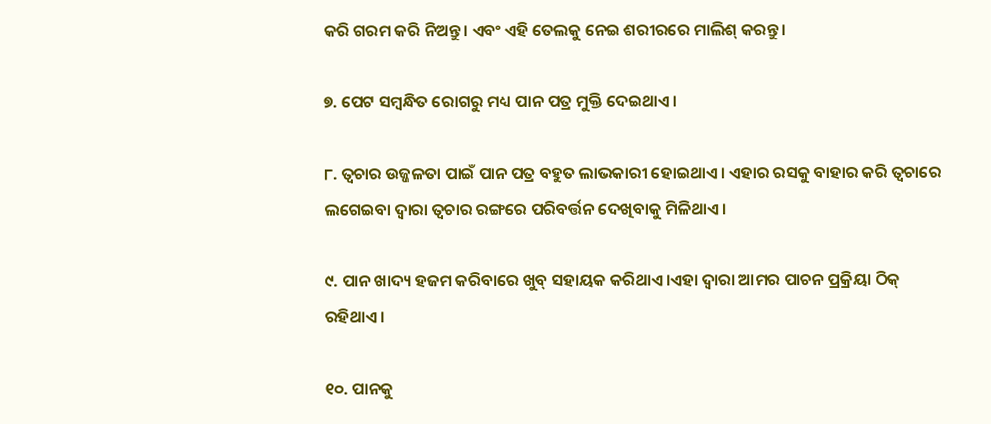କରି ଗରମ କରି ନିଅନ୍ତୁ। ଏବଂ ଏହି ତେଲକୁ ନେଇ ଶରୀରରେ ମାଲିଶ୍ କରନ୍ତୁ।

୭. ପେଟ ସମ୍ବନ୍ଧିତ ରୋଗରୁ ମଧ୍ୟ ପାନ ପତ୍ର ମୁକ୍ତି ଦେଇଥାଏ।

୮. ତ୍ଵଚାର ଉଜ୍ଜଳତା ପାଇଁ ପାନ ପତ୍ର ବହୁତ ଲାଭକାରୀ ହୋଇଥାଏ। ଏହାର ରସକୁ ବାହାର କରି ତ୍ୱଚାରେ ଲଗେଇବା ଦ୍ୱାରା ତ୍ଵଚାର ରଙ୍ଗରେ ପରିବର୍ତ୍ତନ ଦେଖିବାକୁ ମିଳିଥାଏ।

୯. ପାନ ଖାଦ୍ୟ ହଜମ କରିବାରେ ଖୁବ୍ ସହାୟକ କରିଥାଏ।ଏହା ଦ୍ୱାରା ଆମର ପାଚନ ପ୍ରକ୍ରିୟା ଠିକ୍ ରହିଥାଏ।

୧୦. ପାନକୁ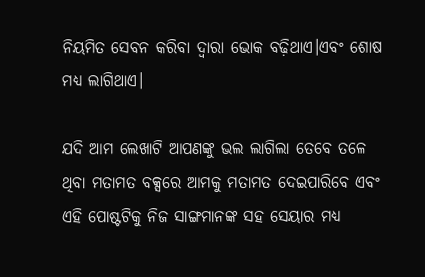ନିୟମିତ ସେବନ କରିବା ଦ୍ୱାରା ଭୋକ ବଢ଼ିଥାଏ।ଏବଂ ଶୋଷ ମଧ୍ୟ ଲାଗିଥାଏ।

ଯଦି ଆମ ଲେଖାଟି ଆପଣଙ୍କୁ ଭଲ ଲାଗିଲା ତେବେ ତଳେ ଥିବା ମତାମତ ବକ୍ସରେ ଆମକୁ ମତାମତ ଦେଇପାରିବେ ଏବଂ ଏହି ପୋଷ୍ଟଟିକୁ ନିଜ ସାଙ୍ଗମାନଙ୍କ ସହ ସେୟାର ମଧ୍ୟ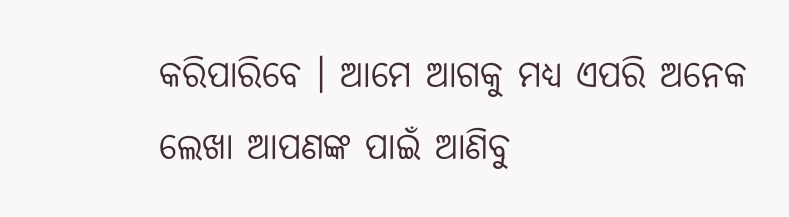କରିପାରିବେ । ଆମେ ଆଗକୁ ମଧ୍ୟ ଏପରି ଅନେକ ଲେଖା ଆପଣଙ୍କ ପାଇଁ ଆଣିବୁ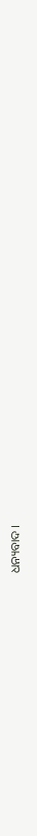ଧନ୍ୟବାଦ ।